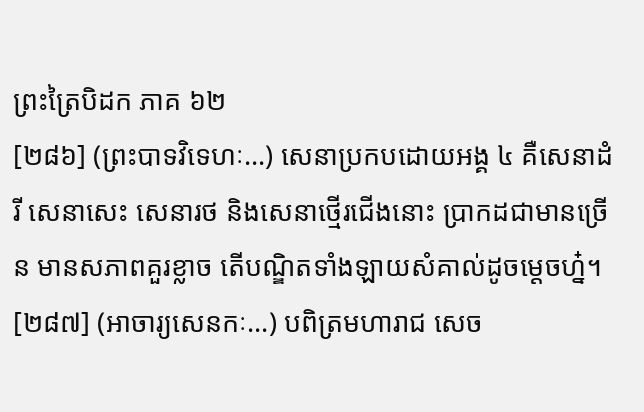ព្រះត្រៃបិដក ភាគ ៦២
[២៨៦] (ព្រះបាទវិទេហៈ...) សេនាប្រកបដោយអង្គ ៤ គឺសេនាដំរី សេនាសេះ សេនារថ និងសេនាថ្មើរជើងនោះ ប្រាកដជាមានច្រើន មានសភាពគួរខ្លាច តើបណ្ឌិតទាំងឡាយសំគាល់ដូចមេ្តចហ្ន៎។
[២៨៧] (អាចារ្យសេនកៈ...) បពិត្រមហារាជ សេច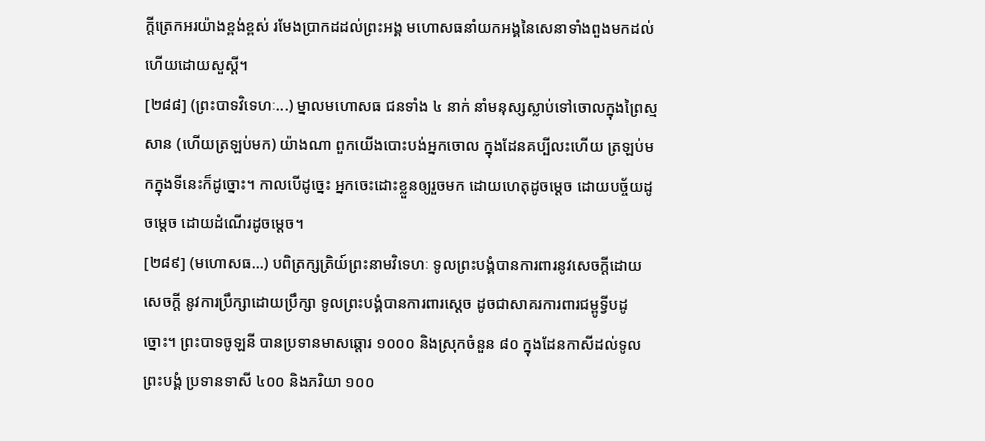ក្តីត្រេកអរយ៉ាងខ្ពង់ខ្ពស់ រមែងប្រាកដដល់ព្រះអង្គ មហោសធនាំយកអង្គនៃសេនាទាំងពួងមកដល់ហើយដោយសួស្តី។
[២៨៨] (ព្រះបាទវិទេហៈ...) ម្នាលមហោសធ ជនទាំង ៤ នាក់ នាំមនុស្សស្លាប់ទៅចោលក្នុងព្រៃស្មសាន (ហើយត្រឡប់មក) យ៉ាងណា ពួកយើងបោះបង់អ្នកចោល ក្នុងដែនគប្បីលះហើយ ត្រឡប់មកក្នុងទីនេះក៏ដូច្នោះ។ កាលបើដូច្នេះ អ្នកចេះដោះខ្លួនឲ្យរួចមក ដោយហេតុដូចមេ្តច ដោយបច្ច័យដូចមេ្តច ដោយដំណើរដូចមេ្តច។
[២៨៩] (មហោសធ...) បពិត្រក្សត្រិយ៍ព្រះនាមវិទេហៈ ទូលព្រះបង្គំបានការពារនូវសេចក្តីដោយសេចក្តី នូវការប្រឹក្សាដោយប្រឹក្សា ទូលព្រះបង្គំបានការពារសេ្តច ដូចជាសាគរការពារជម្ពូទ្វីបដូច្នោះ។ ព្រះបាទចូឡនី បានប្រទានមាសឆ្តោរ ១០០០ និងស្រុកចំនួន ៨០ ក្នុងដែនកាសីដល់ទូលព្រះបង្គំ ប្រទានទាសី ៤០០ និងភរិយា ១០០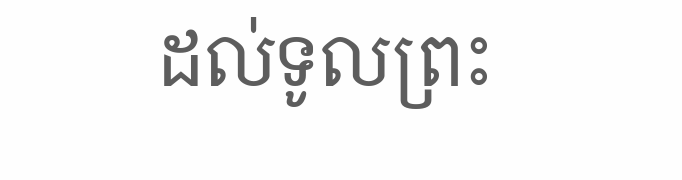ដល់ទូលព្រះ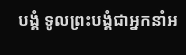បង្គំ ទូលព្រះបង្គំជាអ្នកនាំអ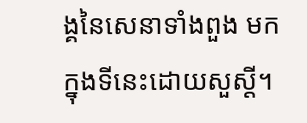ង្គនៃសេនាទាំងពួង មកក្នុងទីនេះដោយសួស្តី។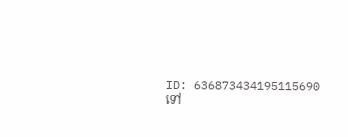ID: 636873434195115690
ទៅ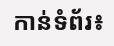កាន់ទំព័រ៖